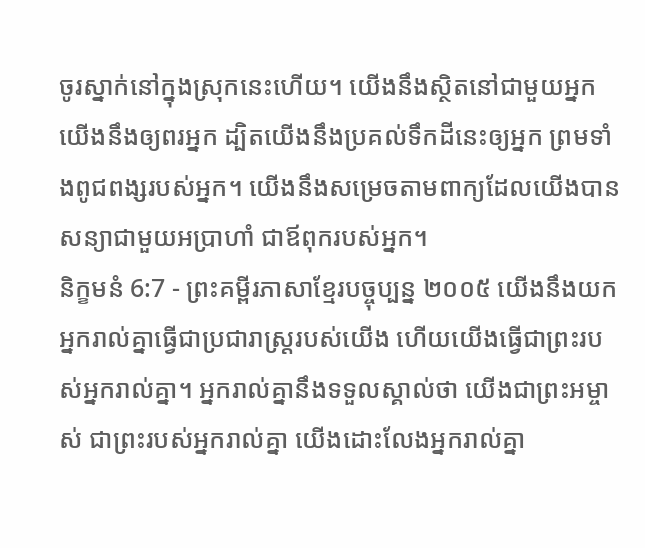ចូរស្នាក់នៅក្នុងស្រុកនេះហើយ។ យើងនឹងស្ថិតនៅជាមួយអ្នក យើងនឹងឲ្យពរអ្នក ដ្បិតយើងនឹងប្រគល់ទឹកដីនេះឲ្យអ្នក ព្រមទាំងពូជពង្សរបស់អ្នក។ យើងនឹងសម្រេចតាមពាក្យដែលយើងបានសន្យាជាមួយអប្រាហាំ ជាឪពុករបស់អ្នក។
និក្ខមនំ 6:7 - ព្រះគម្ពីរភាសាខ្មែរបច្ចុប្បន្ន ២០០៥ យើងនឹងយកអ្នករាល់គ្នាធ្វើជាប្រជារាស្ត្ររបស់យើង ហើយយើងធ្វើជាព្រះរបស់អ្នករាល់គ្នា។ អ្នករាល់គ្នានឹងទទួលស្គាល់ថា យើងជាព្រះអម្ចាស់ ជាព្រះរបស់អ្នករាល់គ្នា យើងដោះលែងអ្នករាល់គ្នា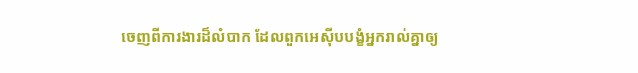ចេញពីការងារដ៏លំបាក ដែលពួកអេស៊ីបបង្ខំអ្នករាល់គ្នាឲ្យ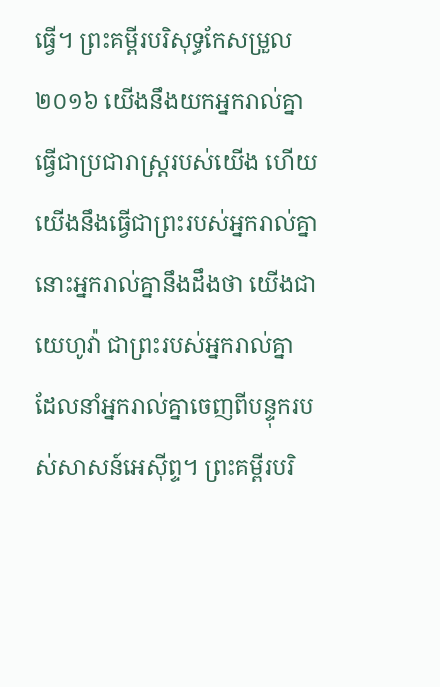ធ្វើ។ ព្រះគម្ពីរបរិសុទ្ធកែសម្រួល ២០១៦ យើងនឹងយកអ្នករាល់គ្នាធ្វើជាប្រជារាស្ត្ររបស់យើង ហើយយើងនឹងធ្វើជាព្រះរបស់អ្នករាល់គ្នា នោះអ្នករាល់គ្នានឹងដឹងថា យើងជាយេហូវ៉ា ជាព្រះរបស់អ្នករាល់គ្នា ដែលនាំអ្នករាល់គ្នាចេញពីបន្ទុករបស់សាសន៍អេស៊ីព្ទ។ ព្រះគម្ពីរបរិ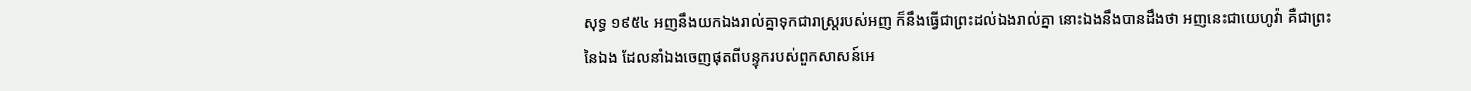សុទ្ធ ១៩៥៤ អញនឹងយកឯងរាល់គ្នាទុកជារាស្ត្ររបស់អញ ក៏នឹងធ្វើជាព្រះដល់ឯងរាល់គ្នា នោះឯងនឹងបានដឹងថា អញនេះជាយេហូវ៉ា គឺជាព្រះនៃឯង ដែលនាំឯងចេញផុតពីបន្ទុករបស់ពួកសាសន៍អេ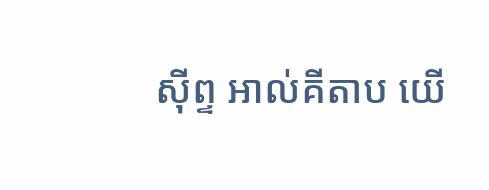ស៊ីព្ទ អាល់គីតាប យើ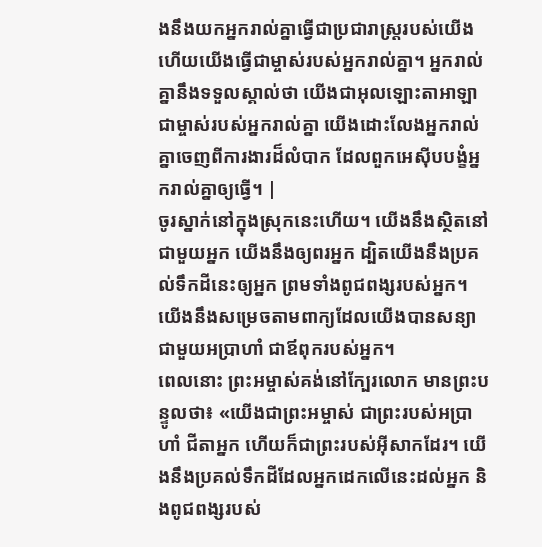ងនឹងយកអ្នករាល់គ្នាធ្វើជាប្រជារាស្ត្ររបស់យើង ហើយយើងធ្វើជាម្ចាស់របស់អ្នករាល់គ្នា។ អ្នករាល់គ្នានឹងទទួលស្គាល់ថា យើងជាអុលឡោះតាអាឡា ជាម្ចាស់របស់អ្នករាល់គ្នា យើងដោះលែងអ្នករាល់គ្នាចេញពីការងារដ៏លំបាក ដែលពួកអេស៊ីបបង្ខំអ្នករាល់គ្នាឲ្យធ្វើ។ |
ចូរស្នាក់នៅក្នុងស្រុកនេះហើយ។ យើងនឹងស្ថិតនៅជាមួយអ្នក យើងនឹងឲ្យពរអ្នក ដ្បិតយើងនឹងប្រគល់ទឹកដីនេះឲ្យអ្នក ព្រមទាំងពូជពង្សរបស់អ្នក។ យើងនឹងសម្រេចតាមពាក្យដែលយើងបានសន្យាជាមួយអប្រាហាំ ជាឪពុករបស់អ្នក។
ពេលនោះ ព្រះអម្ចាស់គង់នៅក្បែរលោក មានព្រះបន្ទូលថា៖ «យើងជាព្រះអម្ចាស់ ជាព្រះរបស់អប្រាហាំ ជីតាអ្នក ហើយក៏ជាព្រះរបស់អ៊ីសាកដែរ។ យើងនឹងប្រគល់ទឹកដីដែលអ្នកដេកលើនេះដល់អ្នក និងពូជពង្សរបស់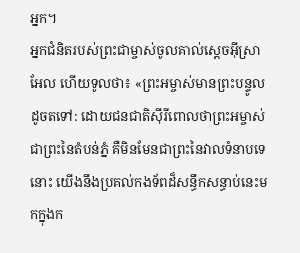អ្នក។
អ្នកជំនិតរបស់ព្រះជាម្ចាស់ចូលគាល់ស្ដេចអ៊ីស្រាអែល ហើយទូលថា៖ «ព្រះអម្ចាស់មានព្រះបន្ទូលដូចតទៅ: ដោយជនជាតិស៊ីរីពោលថាព្រះអម្ចាស់ជាព្រះនៃតំបន់ភ្នំ គឺមិនមែនជាព្រះនៃវាលទំនាបទេនោះ យើងនឹងប្រគល់កងទ័ពដ៏សន្ធឹកសន្ធាប់នេះមកក្នុងក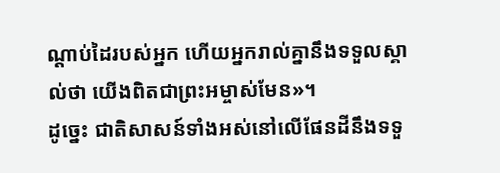ណ្ដាប់ដៃរបស់អ្នក ហើយអ្នករាល់គ្នានឹងទទួលស្គាល់ថា យើងពិតជាព្រះអម្ចាស់មែន»។
ដូច្នេះ ជាតិសាសន៍ទាំងអស់នៅលើផែនដីនឹងទទួ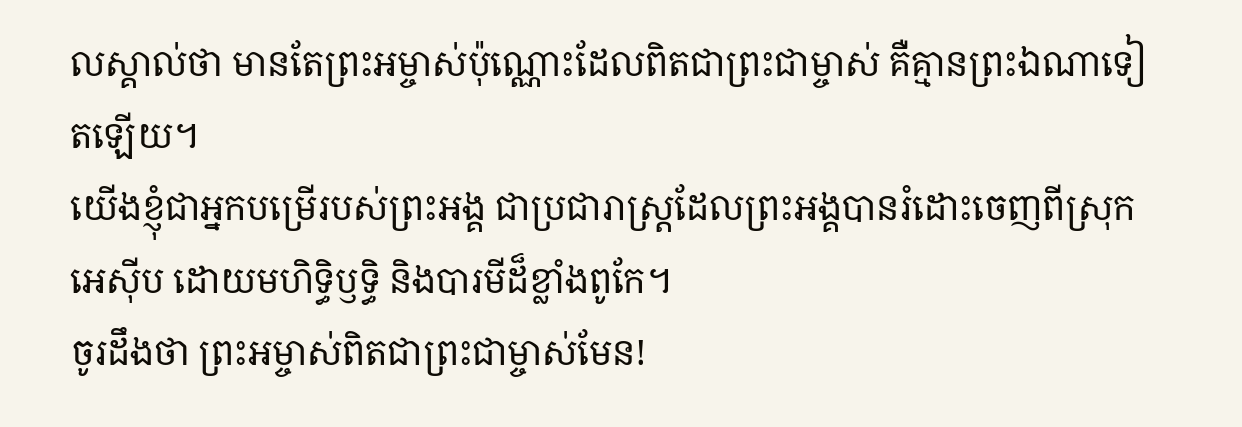លស្គាល់ថា មានតែព្រះអម្ចាស់ប៉ុណ្ណោះដែលពិតជាព្រះជាម្ចាស់ គឺគ្មានព្រះឯណាទៀតឡើយ។
យើងខ្ញុំជាអ្នកបម្រើរបស់ព្រះអង្គ ជាប្រជារាស្ត្រដែលព្រះអង្គបានរំដោះចេញពីស្រុកអេស៊ីប ដោយមហិទ្ធិឫទ្ធិ និងបារមីដ៏ខ្លាំងពូកែ។
ចូរដឹងថា ព្រះអម្ចាស់ពិតជាព្រះជាម្ចាស់មែន!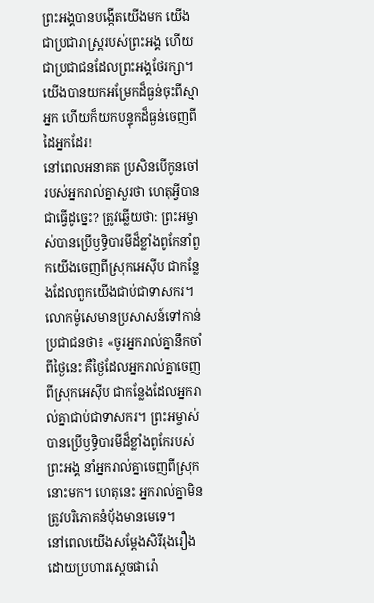ព្រះអង្គបានបង្កើតយើងមក យើងជាប្រជារាស្ដ្ររបស់ព្រះអង្គ ហើយជាប្រជាជនដែលព្រះអង្គថែរក្សា។
យើងបានយកអម្រែកដ៏ធ្ងន់ចុះពីស្មាអ្នក ហើយក៏យកបន្ទុកដ៏ធ្ងន់ចេញពីដៃអ្នកដែរ!
នៅពេលអនាគត ប្រសិនបើកូនចៅរបស់អ្នករាល់គ្នាសួរថា ហេតុអ្វីបានជាធ្វើដូច្នេះ? ត្រូវឆ្លើយថា: ព្រះអម្ចាស់បានប្រើឫទ្ធិបារមីដ៏ខ្លាំងពូកែនាំពួកយើងចេញពីស្រុកអេស៊ីប ជាកន្លែងដែលពួកយើងជាប់ជាទាសករ។
លោកម៉ូសេមានប្រសាសន៍ទៅកាន់ប្រជាជនថា៖ «ចូរអ្នករាល់គ្នានឹកចាំពីថ្ងៃនេះ គឺថ្ងៃដែលអ្នករាល់គ្នាចេញពីស្រុកអេស៊ីប ជាកន្លែងដែលអ្នករាល់គ្នាជាប់ជាទាសករ។ ព្រះអម្ចាស់បានប្រើឫទ្ធិបារមីដ៏ខ្លាំងពូកែរបស់ព្រះអង្គ នាំអ្នករាល់គ្នាចេញពីស្រុកនោះមក។ ហេតុនេះ អ្នករាល់គ្នាមិនត្រូវបរិភោគនំប៉័ងមានមេទេ។
នៅពេលយើងសម្តែងសិរីរុងរឿង ដោយប្រហារស្ដេចផារ៉ោ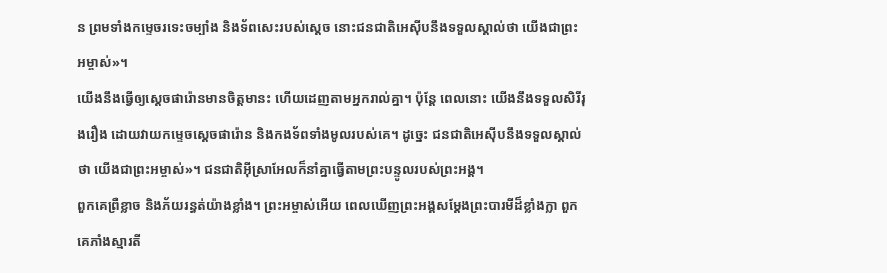ន ព្រមទាំងកម្ទេចរទេះចម្បាំង និងទ័ពសេះរបស់ស្ដេច នោះជនជាតិអេស៊ីបនឹងទទួលស្គាល់ថា យើងជាព្រះអម្ចាស់»។
យើងនឹងធ្វើឲ្យស្ដេចផារ៉ោនមានចិត្តមានះ ហើយដេញតាមអ្នករាល់គ្នា។ ប៉ុន្តែ ពេលនោះ យើងនឹងទទួលសិរីរុងរឿង ដោយវាយកម្ទេចស្ដេចផារ៉ោន និងកងទ័ពទាំងមូលរបស់គេ។ ដូច្នេះ ជនជាតិអេស៊ីបនឹងទទួលស្គាល់ថា យើងជាព្រះអម្ចាស់»។ ជនជាតិអ៊ីស្រាអែលក៏នាំគ្នាធ្វើតាមព្រះបន្ទូលរបស់ព្រះអង្គ។
ពួកគេព្រឺខ្លាច និងភ័យរន្ធត់យ៉ាងខ្លាំង។ ព្រះអម្ចាស់អើយ ពេលឃើញព្រះអង្គសម្តែងព្រះបារមីដ៏ខ្លាំងក្លា ពួកគេភាំងស្មារតី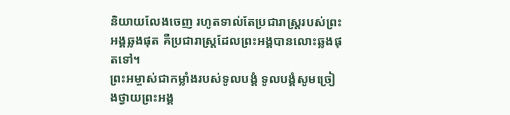និយាយលែងចេញ រហូតទាល់តែប្រជារាស្ត្ររបស់ព្រះអង្គឆ្លងផុត គឺប្រជារាស្ត្រដែលព្រះអង្គបានលោះឆ្លងផុតទៅ។
ព្រះអម្ចាស់ជាកម្លាំងរបស់ទូលបង្គំ ទូលបង្គំសូមច្រៀងថ្វាយព្រះអង្គ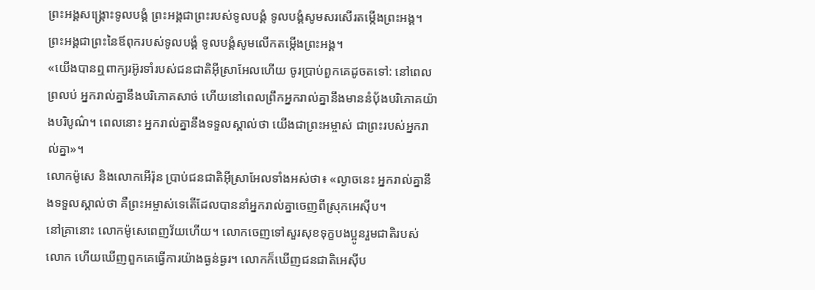ព្រះអង្គសង្គ្រោះទូលបង្គំ ព្រះអង្គជាព្រះរបស់ទូលបង្គំ ទូលបង្គំសូមសរសើរតម្កើងព្រះអង្គ។ ព្រះអង្គជាព្រះនៃឪពុករបស់ទូលបង្គំ ទូលបង្គំសូមលើកតម្កើងព្រះអង្គ។
«យើងបានឮពាក្យរអ៊ូរទាំរបស់ជនជាតិអ៊ីស្រាអែលហើយ ចូរប្រាប់ពួកគេដូចតទៅ: នៅពេលព្រលប់ អ្នករាល់គ្នានឹងបរិភោគសាច់ ហើយនៅពេលព្រឹកអ្នករាល់គ្នានឹងមាននំប៉័ងបរិភោគយ៉ាងបរិបូណ៌។ ពេលនោះ អ្នករាល់គ្នានឹងទទួលស្គាល់ថា យើងជាព្រះអម្ចាស់ ជាព្រះរបស់អ្នករាល់គ្នា»។
លោកម៉ូសេ និងលោកអើរ៉ុន ប្រាប់ជនជាតិអ៊ីស្រាអែលទាំងអស់ថា៖ «ល្ងាចនេះ អ្នករាល់គ្នានឹងទទួលស្គាល់ថា គឺព្រះអម្ចាស់ទេតើដែលបាននាំអ្នករាល់គ្នាចេញពីស្រុកអេស៊ីប។
នៅគ្រានោះ លោកម៉ូសេពេញវ័យហើយ។ លោកចេញទៅសួរសុខទុក្ខបងប្អូនរួមជាតិរបស់លោក ហើយឃើញពួកគេធ្វើការយ៉ាងធ្ងន់ធ្ងរ។ លោកក៏ឃើញជនជាតិអេស៊ីប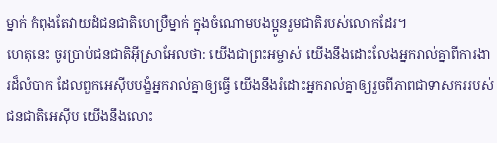ម្នាក់ កំពុងតែវាយដំជនជាតិហេប្រឺម្នាក់ ក្នុងចំណោមបងប្អូនរួមជាតិរបស់លោកដែរ។
ហេតុនេះ ចូរប្រាប់ជនជាតិអ៊ីស្រាអែលថា: យើងជាព្រះអម្ចាស់ យើងនឹងដោះលែងអ្នករាល់គ្នាពីការងារដ៏លំបាក ដែលពួកអេស៊ីបបង្ខំអ្នករាល់គ្នាឲ្យធ្វើ យើងនឹងរំដោះអ្នករាល់គ្នាឲ្យរួចពីភាពជាទាសកររបស់ជនជាតិអេស៊ីប យើងនឹងលោះ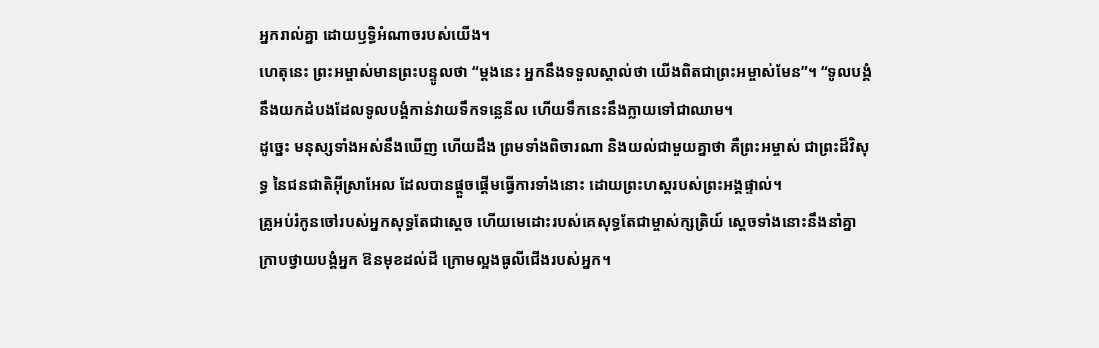អ្នករាល់គ្នា ដោយឫទ្ធិអំណាចរបស់យើង។
ហេតុនេះ ព្រះអម្ចាស់មានព្រះបន្ទូលថា “ម្ដងនេះ អ្នកនឹងទទួលស្គាល់ថា យើងពិតជាព្រះអម្ចាស់មែន”។ “ទូលបង្គំនឹងយកដំបងដែលទូលបង្គំកាន់វាយទឹកទន្លេនីល ហើយទឹកនេះនឹងក្លាយទៅជាឈាម។
ដូច្នេះ មនុស្សទាំងអស់នឹងឃើញ ហើយដឹង ព្រមទាំងពិចារណា និងយល់ជាមួយគ្នាថា គឺព្រះអម្ចាស់ ជាព្រះដ៏វិសុទ្ធ នៃជនជាតិអ៊ីស្រាអែល ដែលបានផ្ដួចផ្ដើមធ្វើការទាំងនោះ ដោយព្រះហស្ដរបស់ព្រះអង្គផ្ទាល់។
គ្រូអប់រំកូនចៅរបស់អ្នកសុទ្ធតែជាស្ដេច ហើយមេដោះរបស់គេសុទ្ធតែជាម្ចាស់ក្សត្រិយ៍ ស្ដេចទាំងនោះនឹងនាំគ្នាក្រាបថ្វាយបង្គំអ្នក ឱនមុខដល់ដី ក្រោមល្អងធូលីជើងរបស់អ្នក។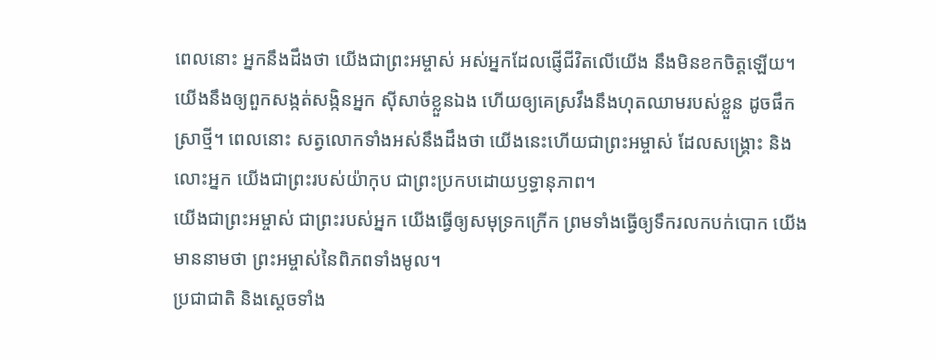ពេលនោះ អ្នកនឹងដឹងថា យើងជាព្រះអម្ចាស់ អស់អ្នកដែលផ្ញើជីវិតលើយើង នឹងមិនខកចិត្តឡើយ។
យើងនឹងឲ្យពួកសង្កត់សង្កិនអ្នក ស៊ីសាច់ខ្លួនឯង ហើយឲ្យគេស្រវឹងនឹងហុតឈាមរបស់ខ្លួន ដូចផឹកស្រាថ្មី។ ពេលនោះ សត្វលោកទាំងអស់នឹងដឹងថា យើងនេះហើយជាព្រះអម្ចាស់ ដែលសង្គ្រោះ និងលោះអ្នក យើងជាព្រះរបស់យ៉ាកុប ជាព្រះប្រកបដោយឫទ្ធានុភាព។
យើងជាព្រះអម្ចាស់ ជាព្រះរបស់អ្នក យើងធ្វើឲ្យសមុទ្រកក្រើក ព្រមទាំងធ្វើឲ្យទឹករលកបក់បោក យើងមាននាមថា ព្រះអម្ចាស់នៃពិភពទាំងមូល។
ប្រជាជាតិ និងស្ដេចទាំង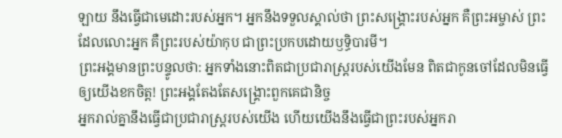ឡាយ នឹងធ្វើជាមេដោះរបស់អ្នក។ អ្នកនឹងទទួលស្គាល់ថា ព្រះសង្គ្រោះរបស់អ្នក គឺព្រះអម្ចាស់ ព្រះដែលលោះអ្នក គឺព្រះរបស់យ៉ាកុប ជាព្រះប្រកបដោយឫទ្ធិបារមី។
ព្រះអង្គមានព្រះបន្ទូលថា: អ្នកទាំងនោះពិតជាប្រជារាស្ត្ររបស់យើងមែន ពិតជាកូនចៅដែលមិនធ្វើឲ្យយើងខកចិត្ត! ព្រះអង្គតែងតែសង្គ្រោះពួកគេជានិច្ច
អ្នករាល់គ្នានឹងធ្វើជាប្រជារាស្ត្ររបស់យើង ហើយយើងនឹងធ្វើជាព្រះរបស់អ្នករា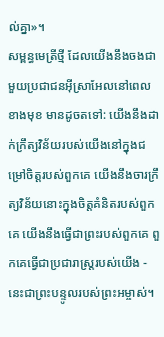ល់គ្នា»។
សម្ពន្ធមេត្រីថ្មី ដែលយើងនឹងចងជាមួយប្រជាជនអ៊ីស្រាអែលនៅពេលខាងមុខ មានដូចតទៅ: យើងនឹងដាក់ក្រឹត្យវិន័យរបស់យើងនៅក្នុងជម្រៅចិត្តរបស់ពួកគេ យើងនឹងចារក្រឹត្យវិន័យនោះក្នុងចិត្តគំនិតរបស់ពួកគេ យើងនឹងធ្វើជាព្រះរបស់ពួកគេ ពួកគេធ្វើជាប្រជារាស្ត្ររបស់យើង - នេះជាព្រះបន្ទូលរបស់ព្រះអម្ចាស់។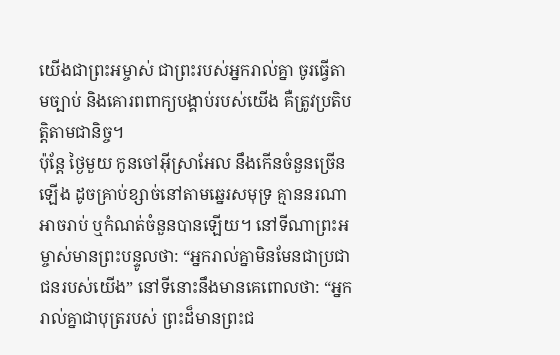យើងជាព្រះអម្ចាស់ ជាព្រះរបស់អ្នករាល់គ្នា ចូរធ្វើតាមច្បាប់ និងគោរពពាក្យបង្គាប់របស់យើង គឺត្រូវប្រតិបត្តិតាមជានិច្ច។
ប៉ុន្តែ ថ្ងៃមួយ កូនចៅអ៊ីស្រាអែល នឹងកើនចំនួនច្រើនឡើង ដូចគ្រាប់ខ្សាច់នៅតាមឆ្នេរសមុទ្រ គ្មាននរណាអាចរាប់ ឬកំណត់ចំនួនបានឡើយ។ នៅទីណាព្រះអម្ចាស់មានព្រះបន្ទូលថា: “អ្នករាល់គ្នាមិនមែនជាប្រជាជនរបស់យើង” នៅទីនោះនឹងមានគេពោលថា: “អ្នករាល់គ្នាជាបុត្ររបស់ ព្រះដ៏មានព្រះជ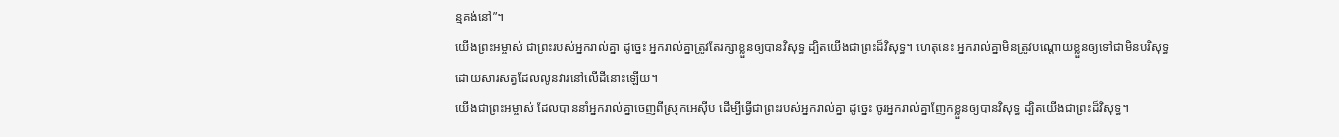ន្មគង់នៅ”។
យើងព្រះអម្ចាស់ ជាព្រះរបស់អ្នករាល់គ្នា ដូច្នេះ អ្នករាល់គ្នាត្រូវតែរក្សាខ្លួនឲ្យបានវិសុទ្ធ ដ្បិតយើងជាព្រះដ៏វិសុទ្ធ។ ហេតុនេះ អ្នករាល់គ្នាមិនត្រូវបណ្ដោយខ្លួនឲ្យទៅជាមិនបរិសុទ្ធ ដោយសារសត្វដែលលូនវារនៅលើដីនោះឡើយ។
យើងជាព្រះអម្ចាស់ ដែលបាននាំអ្នករាល់គ្នាចេញពីស្រុកអេស៊ីប ដើម្បីធ្វើជាព្រះរបស់អ្នករាល់គ្នា ដូច្នេះ ចូរអ្នករាល់គ្នាញែកខ្លួនឲ្យបានវិសុទ្ធ ដ្បិតយើងជាព្រះដ៏វិសុទ្ធ។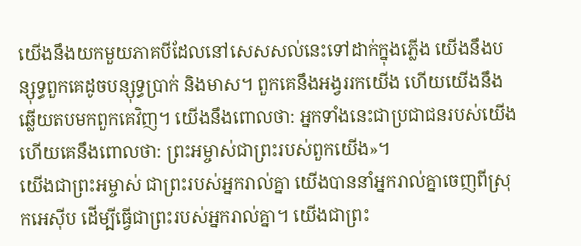យើងនឹងយកមួយភាគបីដែលនៅសេសសល់នេះទៅដាក់ក្នុងភ្លើង យើងនឹងបន្សុទ្ធពួកគេដូចបន្សុទ្ធប្រាក់ និងមាស។ ពួកគេនឹងអង្វររកយើង ហើយយើងនឹងឆ្លើយតបមកពួកគេវិញ។ យើងនឹងពោលថា: អ្នកទាំងនេះជាប្រជាជនរបស់យើង ហើយគេនឹងពោលថា: ព្រះអម្ចាស់ជាព្រះរបស់ពួកយើង»។
យើងជាព្រះអម្ចាស់ ជាព្រះរបស់អ្នករាល់គ្នា យើងបាននាំអ្នករាល់គ្នាចេញពីស្រុកអេស៊ីប ដើម្បីធ្វើជាព្រះរបស់អ្នករាល់គ្នា។ យើងជាព្រះ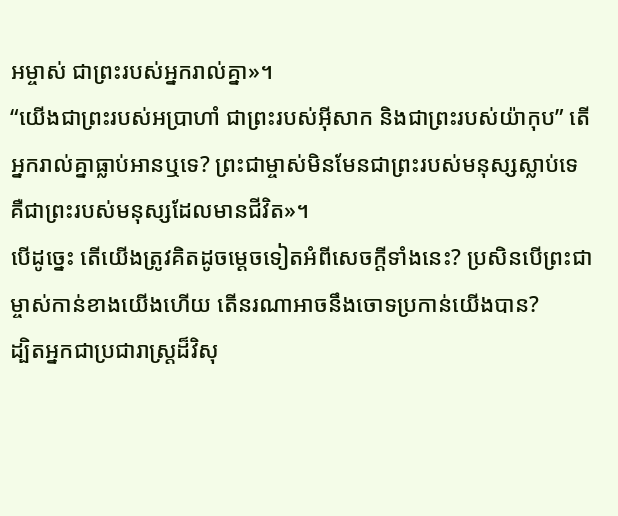អម្ចាស់ ជាព្រះរបស់អ្នករាល់គ្នា»។
“យើងជាព្រះរបស់អប្រាហាំ ជាព្រះរបស់អ៊ីសាក និងជាព្រះរបស់យ៉ាកុប” តើអ្នករាល់គ្នាធ្លាប់អានឬទេ? ព្រះជាម្ចាស់មិនមែនជាព្រះរបស់មនុស្សស្លាប់ទេ គឺជាព្រះរបស់មនុស្សដែលមានជីវិត»។
បើដូច្នេះ តើយើងត្រូវគិតដូចម្ដេចទៀតអំពីសេចក្ដីទាំងនេះ? ប្រសិនបើព្រះជាម្ចាស់កាន់ខាងយើងហើយ តើនរណាអាចនឹងចោទប្រកាន់យើងបាន?
ដ្បិតអ្នកជាប្រជារាស្ត្រដ៏វិសុ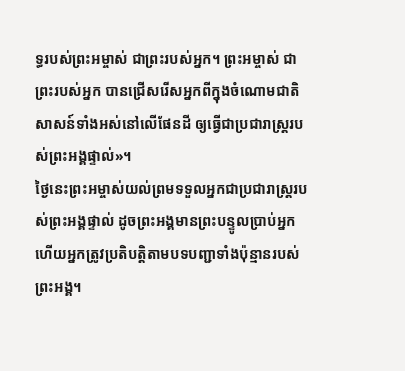ទ្ធរបស់ព្រះអម្ចាស់ ជាព្រះរបស់អ្នក។ ព្រះអម្ចាស់ ជាព្រះរបស់អ្នក បានជ្រើសរើសអ្នកពីក្នុងចំណោមជាតិសាសន៍ទាំងអស់នៅលើផែនដី ឲ្យធ្វើជាប្រជារាស្ត្ររបស់ព្រះអង្គផ្ទាល់»។
ថ្ងៃនេះព្រះអម្ចាស់យល់ព្រមទទួលអ្នកជាប្រជារាស្ត្ររបស់ព្រះអង្គផ្ទាល់ ដូចព្រះអង្គមានព្រះបន្ទូលប្រាប់អ្នក ហើយអ្នកត្រូវប្រតិបត្តិតាមបទបញ្ជាទាំងប៉ុន្មានរបស់ព្រះអង្គ។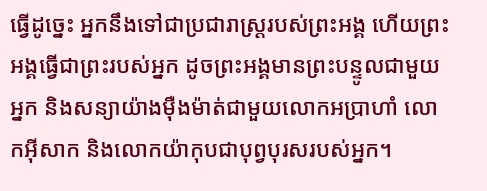ធ្វើដូច្នេះ អ្នកនឹងទៅជាប្រជារាស្ដ្ររបស់ព្រះអង្គ ហើយព្រះអង្គធ្វើជាព្រះរបស់អ្នក ដូចព្រះអង្គមានព្រះបន្ទូលជាមួយអ្នក និងសន្យាយ៉ាងម៉ឺងម៉ាត់ជាមួយលោកអប្រាហាំ លោកអ៊ីសាក និងលោកយ៉ាកុបជាបុព្វបុរសរបស់អ្នក។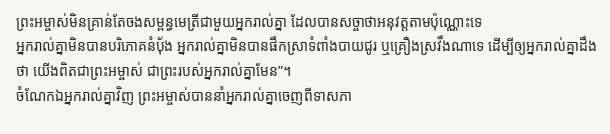ព្រះអម្ចាស់មិនគ្រាន់តែចងសម្ពន្ធមេត្រីជាមួយអ្នករាល់គ្នា ដែលបានសច្ចាថាអនុវត្តតាមប៉ុណ្ណោះទេ
អ្នករាល់គ្នាមិនបានបរិភោគនំប៉័ង អ្នករាល់គ្នាមិនបានផឹកស្រាទំពាំងបាយជូរ ឬគ្រឿងស្រវឹងណាទេ ដើម្បីឲ្យអ្នករាល់គ្នាដឹងថា យើងពិតជាព្រះអម្ចាស់ ជាព្រះរបស់អ្នករាល់គ្នាមែន”។
ចំណែកឯអ្នករាល់គ្នាវិញ ព្រះអម្ចាស់បាននាំអ្នករាល់គ្នាចេញពីទាសភា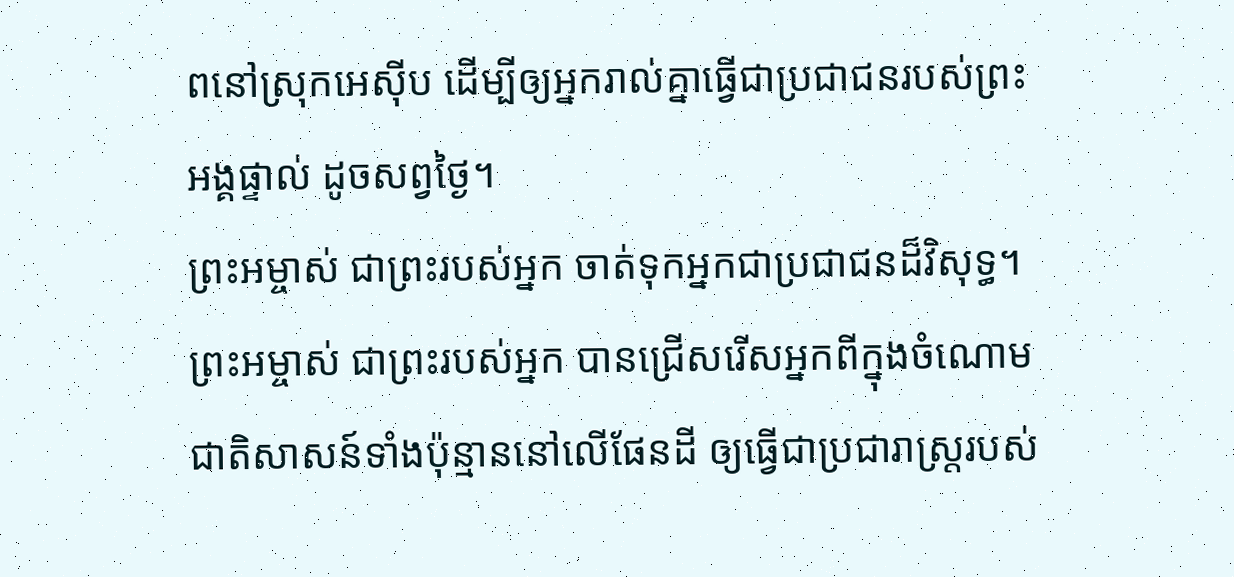ពនៅស្រុកអេស៊ីប ដើម្បីឲ្យអ្នករាល់គ្នាធ្វើជាប្រជាជនរបស់ព្រះអង្គផ្ទាល់ ដូចសព្វថ្ងៃ។
ព្រះអម្ចាស់ ជាព្រះរបស់អ្នក ចាត់ទុកអ្នកជាប្រជាជនដ៏វិសុទ្ធ។ ព្រះអម្ចាស់ ជាព្រះរបស់អ្នក បានជ្រើសរើសអ្នកពីក្នុងចំណោមជាតិសាសន៍ទាំងប៉ុន្មាននៅលើផែនដី ឲ្យធ្វើជាប្រជារាស្ត្ររបស់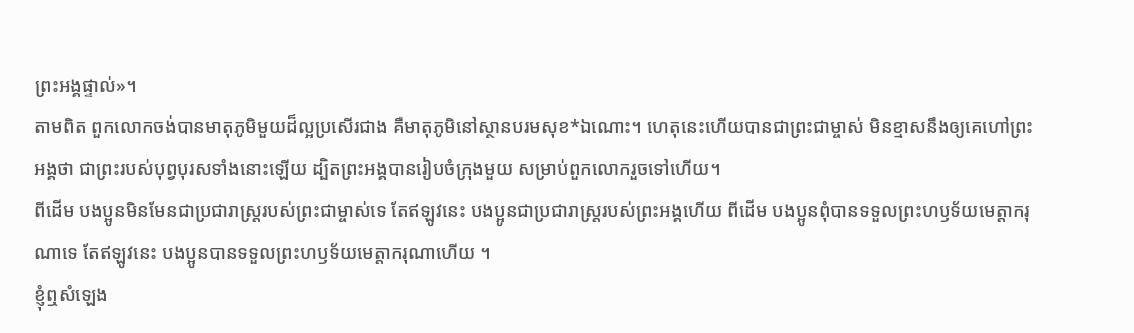ព្រះអង្គផ្ទាល់»។
តាមពិត ពួកលោកចង់បានមាតុភូមិមួយដ៏ល្អប្រសើរជាង គឺមាតុភូមិនៅស្ថានបរមសុខ*ឯណោះ។ ហេតុនេះហើយបានជាព្រះជាម្ចាស់ មិនខ្មាសនឹងឲ្យគេហៅព្រះអង្គថា ជាព្រះរបស់បុព្វបុរសទាំងនោះឡើយ ដ្បិតព្រះអង្គបានរៀបចំក្រុងមួយ សម្រាប់ពួកលោករួចទៅហើយ។
ពីដើម បងប្អូនមិនមែនជាប្រជារាស្ដ្ររបស់ព្រះជាម្ចាស់ទេ តែឥឡូវនេះ បងប្អូនជាប្រជារាស្ដ្ររបស់ព្រះអង្គហើយ ពីដើម បងប្អូនពុំបានទទួលព្រះហឫទ័យមេត្តាករុណាទេ តែឥឡូវនេះ បងប្អូនបានទទួលព្រះហឫទ័យមេត្តាករុណាហើយ ។
ខ្ញុំឮសំឡេង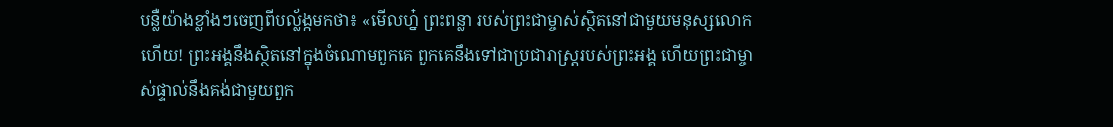បន្លឺយ៉ាងខ្លាំងៗចេញពីបល្ល័ង្កមកថា៖ «មើលហ្ន៎ ព្រះពន្លា របស់ព្រះជាម្ចាស់ស្ថិតនៅជាមួយមនុស្សលោកហើយ! ព្រះអង្គនឹងស្ថិតនៅក្នុងចំណោមពួកគេ ពួកគេនឹងទៅជាប្រជារាស្ដ្ររបស់ព្រះអង្គ ហើយព្រះជាម្ចាស់ផ្ទាល់នឹងគង់ជាមួយពួក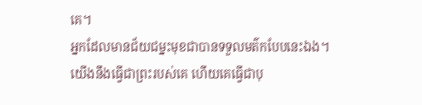គេ។
អ្នកដែលមានជ័យជម្នះមុខជាបានទទួលមត៌កបែបនេះឯង។ យើងនឹងធ្វើជាព្រះរបស់គេ ហើយគេធ្វើជាបុ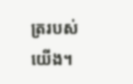ត្ររបស់យើង។